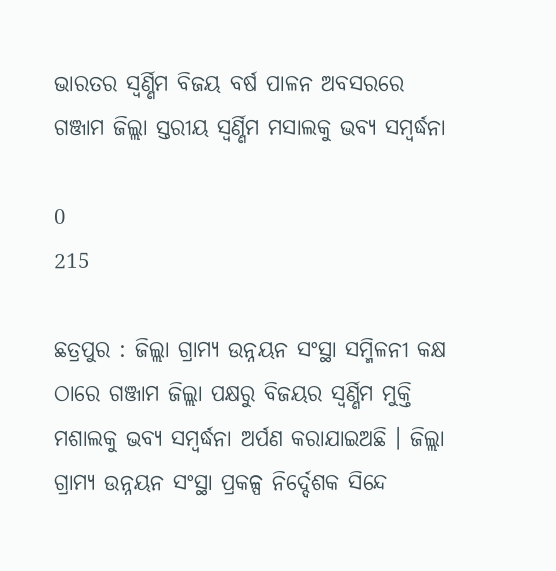ଭାରତର ସ୍ବର୍ଣ୍ଣିମ ବିଜୟ ବର୍ଷ ପାଳନ ଅବସରରେ ଗଞ୍ଜାମ ଜିଲ୍ଲା ସ୍ତରୀୟ ସ୍ବର୍ଣ୍ଣିମ ମସାଲକୁ ଭବ୍ୟ ସମ୍ବର୍ଦ୍ଧନା

0
215

ଛତ୍ରପୁର : ଜିଲ୍ଲା ଗ୍ରାମ୍ୟ ଉନ୍ନୟନ ସଂସ୍ଥା ସମ୍ମିଳନୀ କକ୍ଷ ଠାରେ ଗଞ୍ଜାମ ଜିଲ୍ଲା ପକ୍ଷରୁ ବିଜୟର ସ୍ବର୍ଣ୍ଣିମ ମୁକ୍ତି ମଶାଲକୁ ଭବ୍ୟ ସମ୍ବର୍ଦ୍ଧନା ଅର୍ପଣ କରାଯାଇଅଛି । ଜିଲ୍ଲା ଗ୍ରାମ୍ୟ ଉନ୍ନୟନ ସଂସ୍ଥା ପ୍ରକଳ୍ପ ନିର୍ଦ୍ଦେଶକ ସିନ୍ଦେ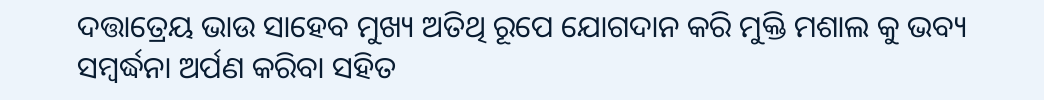ଦତ୍ତାତ୍ରେୟ ଭାଉ ସାହେବ ମୁଖ୍ୟ ଅତିଥି ରୂପେ ଯୋଗଦାନ କରି ମୁକ୍ତି ମଶାଲ କୁ ଭବ୍ୟ ସମ୍ବର୍ଦ୍ଧନା ଅର୍ପଣ କରିବା ସହିତ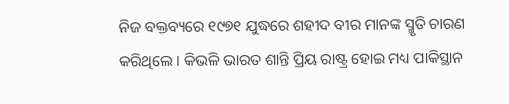ନିଜ ବକ୍ତବ୍ୟରେ ୧୯୭୧ ଯୁଦ୍ଧରେ ଶହୀଦ ବୀର ମାନଙ୍କ ସ୍ମୃତି ଚାରଣ କରିଥିଲେ । କିଭଳି ଭାରତ ଶାନ୍ତି ପ୍ରିୟ ରାଷ୍ଟ୍ର ହୋଇ ମଧ୍ୟ ପାକିସ୍ଥାନ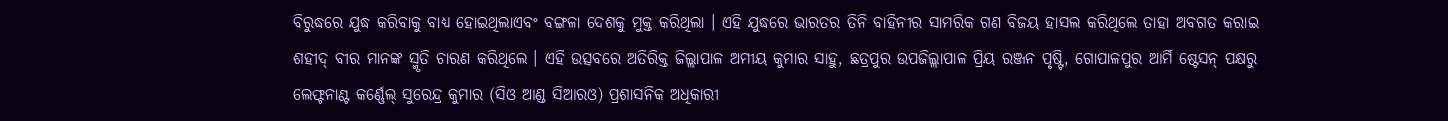ବିରୁଦ୍ଧରେ ଯୁଦ୍ଧ କରିବାକୁ ବାଧ୍ୟ ହୋଇଥିଲାଏବଂ ବଙ୍ଗଳା ଦେଶକୁ ମୁକ୍ତ କରିଥିଲା । ଏହି ଯୁଦ୍ଧରେ ଭାରତର ତିନି ବାହିନୀର ସାମରିକ ଗଣ ବିଜୟ ହାସଲ କରିଥିଲେ ତାହା ଅବଗତ କରାଇ ଶହୀଦ୍ ବୀର ମାନଙ୍କ ସ୍ମୃତି ଚାରଣ କରିଥିଲେ । ଏହି ଉତ୍ସବରେ ଅତିରିକ୍ତ ଜିଲ୍ଲାପାଳ ଅମୀୟ କୁମାର ସାହୁ, ଛତ୍ରପୁର ଉପଜିଲ୍ଲାପାଳ ପ୍ରିୟ ରଞ୍ଜନ ପୃଷ୍ଟି, ଗୋପାଳପୁର ଆର୍ମି ଷ୍ଟେସନ୍ ପକ୍ଷରୁ ଲେଫ୍ଟନାଣ୍ଟ କର୍ଣ୍ଣେଲ୍ ସୁରେନ୍ଦ୍ର କୁମାର (ସିଓ ଆଣ୍ଡ ସିଆରଓ) ପ୍ରଶାସନିକ ଅଧିକାରୀ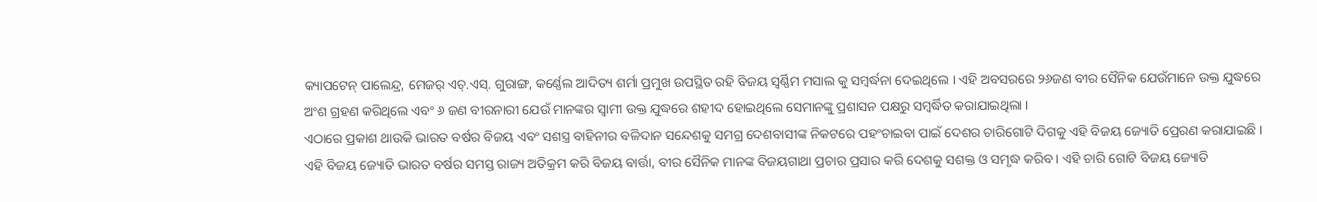କ୍ୟାପଟେନ୍ ପାଲେନ୍ଦ୍ର, ମେଜର୍ ଏଚ୍.ଏସ୍. ଗୁରାଙ୍ଗ, କର୍ଣ୍ଣେଲ ଆଦିତ୍ୟ ଶର୍ମା ପ୍ରମୁଖ ଉପସ୍ଥିତ ରହି ବିଜୟ ସ୍ବର୍ଣ୍ଣିମ ମସାଲ କୁ ସମ୍ବର୍ଦ୍ଧନା ଦେଇଥିଲେ । ଏହି ଅବସରରେ ୨୬ଜଣ ବୀର ସୈନିକ ଯେଉଁମାନେ ଉକ୍ତ ଯୁଦ୍ଧରେ ଅଂଶ ଗ୍ରହଣ କରିଥିଲେ ଏବଂ ୬ ଜଣ ବୀରନାରୀ ଯେଉଁ ମାନଙ୍କର ସ୍ବାମୀ ଉକ୍ତ ଯୁଦ୍ଧରେ ଶହୀଦ ହୋଇଥିଲେ ସେମାନଙ୍କୁ ପ୍ରଶାସନ ପକ୍ଷରୁ ସମ୍ବର୍ଦ୍ଧିତ କରାଯାଇଥିଲା ।
ଏଠାରେ ପ୍ରକାଶ ଥାଉକି ଭାରତ ବର୍ଷର ବିଜୟ ଏବଂ ସଶସ୍ତ୍ର ବାହିନୀର ବଳିଦାନ ସନ୍ଦେଶକୁ ସମଗ୍ର ଦେଶବାସୀଙ୍କ ନିକଟରେ ପହଂଚାଇବା ପାଇଁ ଦେଶର ଚାରିଗୋଟି ଦିଗକୁ ଏହି ବିଜୟ ଜ୍ୟୋତି ପ୍ରେରଣ କରାଯାଇଛି । ଏହି ବିଜୟ ଜ୍ୟୋତି ଭାରତ ବର୍ଷର ସମସ୍ତ ରାଜ୍ୟ ଅତିକ୍ରମ କରି ବିଜୟ ବାର୍ତ୍ତା, ବୀର ସୈନିକ ମାନଙ୍କ ବିଜୟଗାଥା ପ୍ରଚାର ପ୍ରସାର କରି ଦେଶକୁ ସଶକ୍ତ ଓ ସମୃଦ୍ଧ କରିବ । ଏହି ଚାରି ଗୋଟି ବିଜୟ ଜ୍ୟୋତି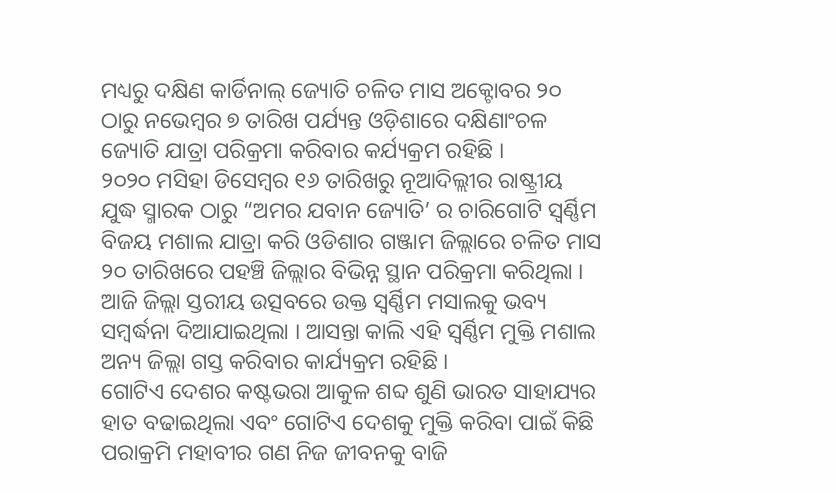ମଧ୍ୟରୁ ଦକ୍ଷିଣ କାର୍ଡିନାଲ୍ ଜ୍ୟୋତି ଚଳିତ ମାସ ଅକ୍ଟୋବର ୨୦ ଠାରୁ ନଭେମ୍ବର ୭ ତାରିଖ ପର୍ଯ୍ୟନ୍ତ ଓଡ଼ିଶାରେ ଦକ୍ଷିଣାଂଚଳ ଜ୍ୟୋତି ଯାତ୍ରା ପରିକ୍ରମା କରିବାର କର୍ଯ୍ୟକ୍ରମ ରହିଛି ।
୨୦୨୦ ମସିହା ଡିସେମ୍ବର ୧୬ ତାରିଖରୁ ନୂଆଦିଲ୍ଲୀର ରାଷ୍ଟ୍ରୀୟ ଯୁଦ୍ଧ ସ୍ମାରକ ଠାରୁ “ଅମର ଯବାନ ଜ୍ୟୋତି’ ର ଚାରିଗୋଟି ସ୍ୱର୍ଣ୍ଣିମ ବିଜୟ ମଶାଲ ଯାତ୍ରା କରି ଓଡିଶାର ଗଞ୍ଜାମ ଜିଲ୍ଲାରେ ଚଳିତ ମାସ ୨୦ ତାରିଖରେ ପହଞ୍ଚି ଜିଲ୍ଲାର ବିଭିନ୍ନ ସ୍ଥାନ ପରିକ୍ରମା କରିଥିଲା । ଆଜି ଜିଲ୍ଲା ସ୍ତରୀୟ ଉତ୍ସବରେ ଉକ୍ତ ସ୍ବର୍ଣ୍ଣିମ ମସାଲକୁ ଭବ୍ୟ ସମ୍ବର୍ଦ୍ଧନା ଦିଆଯାଇଥିଲା । ଆସନ୍ତା କାଲି ଏହି ସ୍ବର୍ଣ୍ଣିମ ମୁକ୍ତି ମଶାଲ ଅନ୍ୟ ଜିଲ୍ଲା ଗସ୍ତ କରିବାର କାର୍ଯ୍ୟକ୍ରମ ରହିଛି ।
ଗୋଟିଏ ଦେଶର କଷ୍ଟଭରା ଆକୁଳ ଶବ୍ଦ ଶୁଣି ଭାରତ ସାହାଯ୍ୟର ହାତ ବଢାଇଥିଲା ଏବଂ ଗୋଟିଏ ଦେଶକୁ ମୁକ୍ତି କରିବା ପାଇଁ କିଛି ପରାକ୍ରମି ମହାବୀର ଗଣ ନିଜ ଜୀବନକୁ ବାଜି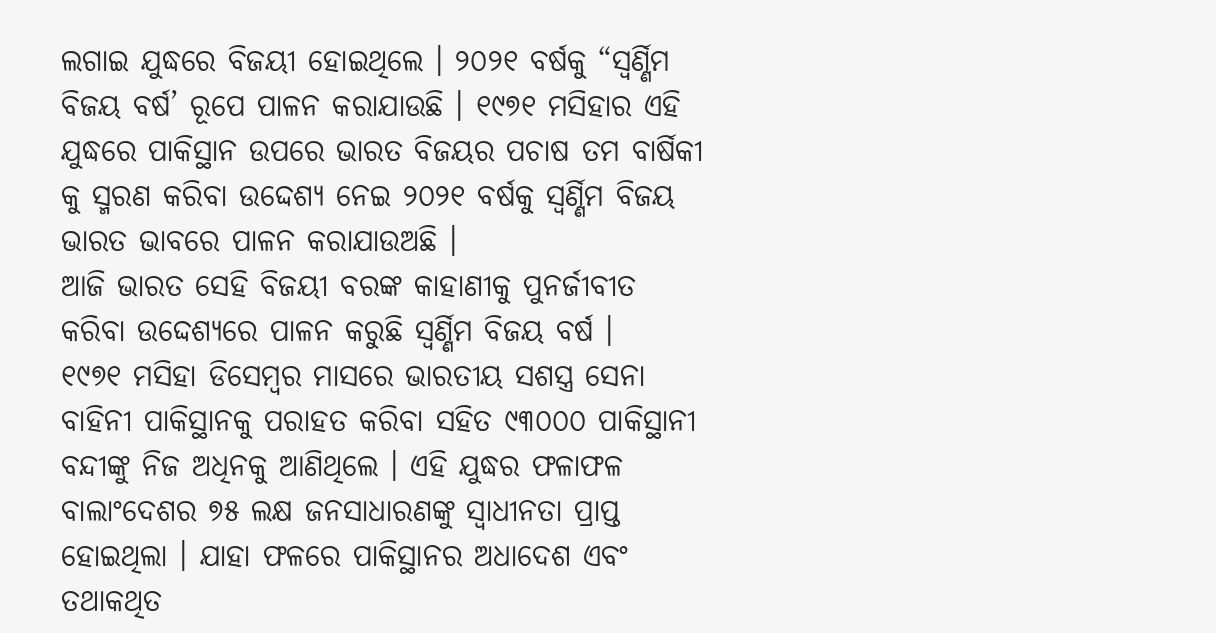ଲଗାଇ ଯୁଦ୍ଧରେ ବିଜୟୀ ହୋଇଥିଲେ । ୨୦୨୧ ବର୍ଷକୁ “ସ୍ୱର୍ଣ୍ଣିମ ବିଜୟ ବର୍ଷ’ ରୂପେ ପାଳନ କରାଯାଉଛି । ୧୯୭୧ ମସିହାର ଏହି ଯୁଦ୍ଧରେ ପାକିସ୍ଥାନ ଉପରେ ଭାରତ ବିଜୟର ପଚାଷ ତମ ବାର୍ଷିକୀ କୁ ସ୍ମରଣ କରିବା ଉଦ୍ଦେଶ୍ୟ ନେଇ ୨୦୨୧ ବର୍ଷକୁ ସ୍ବର୍ଣ୍ଣିମ ବିଜୟ ଭାରତ ଭାବରେ ପାଳନ କରାଯାଉଅଛି ।
ଆଜି ଭାରତ ସେହି ବିଜୟୀ ବରଙ୍କ କାହାଣୀକୁ ପୁନର୍ଜୀବୀତ କରିବା ଉଦ୍ଦେଶ୍ୟରେ ପାଳନ କରୁଛି ସ୍ବର୍ଣ୍ଣିମ ବିଜୟ ବର୍ଷ ।
୧୯୭୧ ମସିହା ଡିସେମ୍ବର ମାସରେ ଭାରତୀୟ ସଶସ୍ତ୍ର ସେନା ବାହିନୀ ପାକିସ୍ଥାନକୁ ପରାହତ କରିବା ସହିତ ୯୩୦୦୦ ପାକିସ୍ଥାନୀ ବନ୍ଦୀଙ୍କୁ ନିଜ ଅଧିନକୁ ଆଣିଥିଲେ । ଏହି ଯୁଦ୍ଧର ଫଳାଫଳ ବାଲାଂଦେଶର ୭୫ ଲକ୍ଷ ଜନସାଧାରଣଙ୍କୁ ସ୍ୱାଧୀନତା ପ୍ରାପ୍ତ ହୋଇଥିଲା । ଯାହା ଫଳରେ ପାକିସ୍ଥାନର ଅଧାଦେଶ ଏବଂ ତଥାକଥିତ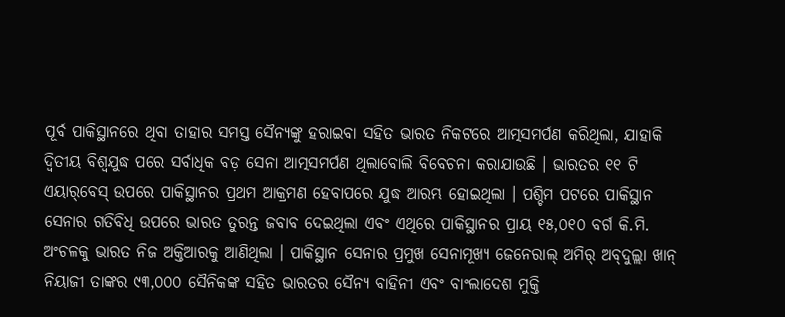ପୂର୍ବ ପାକିସ୍ଥାନରେ ଥିବା ତାହାର ସମସ୍ତ ସୈନ୍ୟଙ୍କୁ ହରାଇବା ସହିତ ଭାରତ ନିକଟରେ ଆତ୍ମସମର୍ପଣ କରିଥିଲା, ଯାହାକି ଦ୍ୱିତୀୟ ବିଶ୍ୱଯୁଦ୍ଧ ପରେ ସର୍ବାଧିକ ବଡ଼ ସେନା ଆତ୍ମସମର୍ପଣ ଥିଲାବୋଲି ବିବେଚନା କରାଯାଉଛି । ଭାରତର ୧୧ ଟି ଏୟାର୍‌ବେସ୍ ଉପରେ ପାକିସ୍ଥାନର ପ୍ରଥମ ଆକ୍ରମଣ ହେବାପରେ ଯୁଦ୍ଧ ଆରମ୍ଭ ହୋଇଥିଲା । ପଶ୍ଚିମ ପଟରେ ପାକିସ୍ଥାନ ସେନାର ଗତିବିଧି ଉପରେ ଭାରତ ତୁରନ୍ତ ଜବାବ ଦେଇଥିଲା ଏବଂ ଏଥିରେ ପାକିସ୍ଥାନର ପ୍ରାୟ ୧୫,୦୧୦ ବର୍ଗ କି.ମି. ଅଂଚଳକୁ ଭାରତ ନିଜ ଅକ୍ତିଆରକୁ ଆଣିଥିଲା । ପାକିସ୍ଥାନ ସେନାର ପ୍ରମୁଖ ସେନାମୂଖ୍ୟ ଜେନେରାଲ୍ ଅମିର୍ ଅବ୍‌ଦୁଲ୍ଲା ଖାନ୍ ନିୟାଜୀ ତାଙ୍କର ୯୩,୦୦୦ ସୈନିକଙ୍କ ସହିତ ଭାରତର ସୈନ୍ୟ ବାହିନୀ ଏବଂ ବାଂଲାଦେଶ ମୁକ୍ତି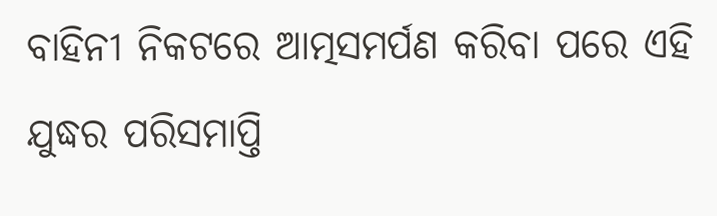ବାହିନୀ ନିକଟରେ ଆତ୍ମସମର୍ପଣ କରିବା ପରେ ଏହି ଯୁଦ୍ଧର ପରିସମାପ୍ତି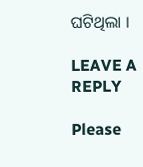ଘଟିଥିଲା ।

LEAVE A REPLY

Please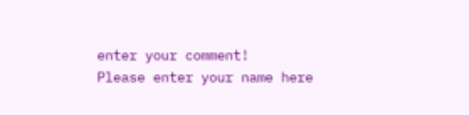enter your comment!
Please enter your name here